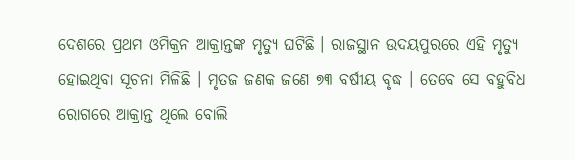ଦେଶରେ ପ୍ରଥମ ଓମିକ୍ରନ ଆକ୍ରାନ୍ତଙ୍କ ମୃତ୍ୟୁ ଘଟିଛି । ରାଜସ୍ଥାନ ଉଦୟପୁରରେ ଏହି ମୃତ୍ୟୁ ହୋଇଥିବା ସୂଚନା ମିଳିଛି । ମୃତଜ ଜଣକ ଜଣେ ୭୩ ବର୍ଷୀୟ ବୃଦ୍ଧ । ତେବେ ସେ ବହୁବିଧ ରୋଗରେ ଆକ୍ରାନ୍ତ ଥିଲେ ବୋଲି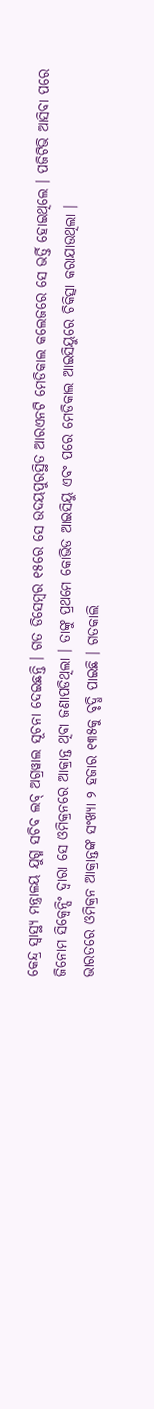କେନ୍ଦ୍ର ସ୍ୱାସ୍ଥ୍ୟ ମନ୍ତ୍ରାଳୟ ଯୁଗ୍ମ ସଚିବ ଲବ୍ ଅଗ୍ରୱାଲ ସୂଚନା ଦେଇଛନ୍ତି । ଗତ ଡିସେମ୍ବର ୧୫ରେ ସେ ଉଦୟପୁରସ୍ଥିତ ଆରଏନଟି ମେଡିକାଲ କଲେଜରେ ସେ ଭର୍ତ୍ତି ହୋଇଥିଲେ । ପଜିଟିଭି ଆସିବା ପରେ ଜିନୋମ ସିକ୍ୱେନ୍ସିଂ ଦ୍ୱାରା ସେ ଓମିକ୍ରନରେ ଆକ୍ରାନ୍ତ ଥିବା ଜଣାପଡିଥିଲା । ତାଙ୍କୁ ପ୍ରଥମେ କୋଭିଡ ଆଇସିୟୁ ଏବଂ ପରେ ମେଡିକାଲ ଆଇସିୟୁରେ ଚିକିତ୍ସା କରାଯାଉଥିଲା ।
ଭାରତରେ ଓମିକ୍ରନ ଆକ୍ରାନ୍ତଙ୍କ ସଂଖ୍ୟା ୨ ହଜାର ୧୩୫କୁ ବୃଦ୍ଧି ପାଇଛି । ଗତକାଲି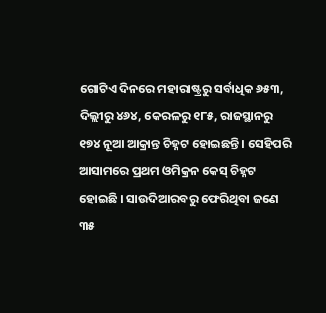ଗୋଟିଏ ଦିନରେ ମହାରାଷ୍ଟ୍ରରୁ ସର୍ବାଧିକ ୬୫୩, ଦିଲ୍ଲୀରୁ ୪୬୪, କେରଳରୁ ୧୮୫, ରାଜସ୍ଥାନରୁ ୧୭୪ ନୂଆ ଆକ୍ରାନ୍ତ ଚିହ୍ନଟ ହୋଇଛନ୍ତି । ସେହିପରି ଆସାମରେ ପ୍ରଥମ ଓମିକ୍ରନ କେସ୍ ଚିହ୍ନଟ ହୋଇଛି । ସାଉଦିଆରବରୁ ଫେରିଥିବା ଜଣେ ୩୫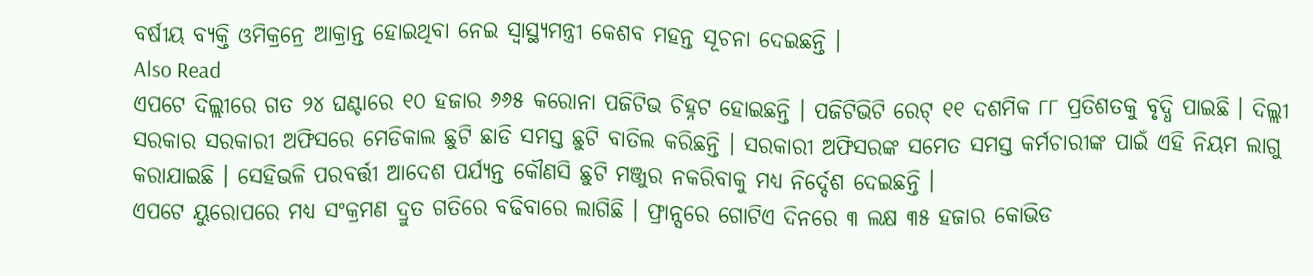ବର୍ଷୀୟ ବ୍ୟକ୍ତି ଓମିକ୍ରନ୍ରେ ଆକ୍ରାନ୍ତ ହୋଇଥିବା ନେଇ ସ୍ୱାସ୍ଥ୍ୟମନ୍ତ୍ରୀ କେଶବ ମହନ୍ତ ସୂଚନା ଦେଇଛନ୍ତି ।
Also Read
ଏପଟେ ଦିଲ୍ଲୀରେ ଗତ ୨୪ ଘଣ୍ଟାରେ ୧୦ ହଜାର ୬୬୫ କରୋନା ପଜିଟିଭ ଚିହ୍ନଟ ହୋଇଛନ୍ତି । ପଜିଟିଭିଟି ରେଟ୍ ୧୧ ଦଶମିକ ୮୮ ପ୍ରତିଶତକୁ ବୃଦ୍ଧି ପାଇଛି । ଦିଲ୍ଲୀ ସରକାର ସରକାରୀ ଅଫିସରେ ମେଡିକାଲ ଛୁଟି ଛାଡି ସମସ୍ତ ଛୁଟି ବାତିଲ କରିଛନ୍ତି । ସରକାରୀ ଅଫିସରଙ୍କ ସମେତ ସମସ୍ତ କର୍ମଚାରୀଙ୍କ ପାଇଁ ଏହି ନିୟମ ଲାଗୁ କରାଯାଇଛି । ସେହିଭଳି ପରବର୍ତ୍ତୀ ଆଦେଶ ପର୍ଯ୍ୟନ୍ତ କୌଣସି ଛୁଟି ମଞ୍ଜୁର ନକରିବାକୁ ମଧ୍ୟ ନିର୍ଦ୍ଦେଶ ଦେଇଛନ୍ତି ।
ଏପଟେ ୟୁରୋପରେ ମଧ୍ୟ ସଂକ୍ରମଣ ଦ୍ରୁତ ଗତିରେ ବଢିବାରେ ଲାଗିଛି । ଫ୍ରାନ୍ସରେ ଗୋଟିଏ ଦିନରେ ୩ ଲକ୍ଷ ୩୫ ହଜାର କୋଭିଡ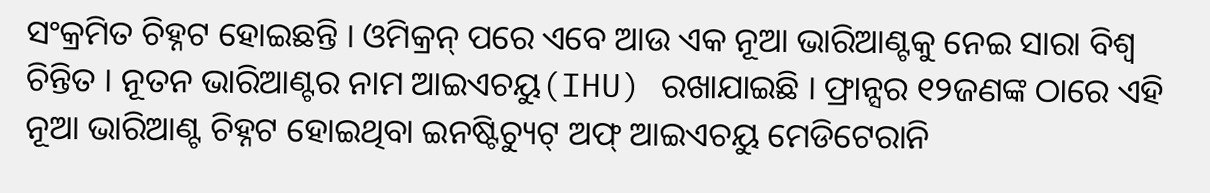ସଂକ୍ରମିତ ଚିହ୍ନଟ ହୋଇଛନ୍ତି । ଓମିକ୍ରନ୍ ପରେ ଏବେ ଆଉ ଏକ ନୂଆ ଭାରିଆଣ୍ଟକୁ ନେଇ ସାରା ବିଶ୍ୱ ଚିନ୍ତିତ । ନୂତନ ଭାରିଆଣ୍ଟର ନାମ ଆଇଏଚୟୁ(IHU) ରଖାଯାଇଛି । ଫ୍ରାନ୍ସର ୧୨ଜଣଙ୍କ ଠାରେ ଏହି ନୂଆ ଭାରିଆଣ୍ଟ ଚିହ୍ନଟ ହୋଇଥିବା ଇନଷ୍ଟିଚ୍ୟୁଟ୍ ଅଫ୍ ଆଇଏଚୟୁ ମେଡିଟେରାନି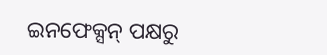ଇନଫେକ୍ସନ୍ ପକ୍ଷରୁ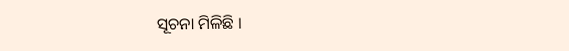ସୂଚନା ମିଳିଛି ।